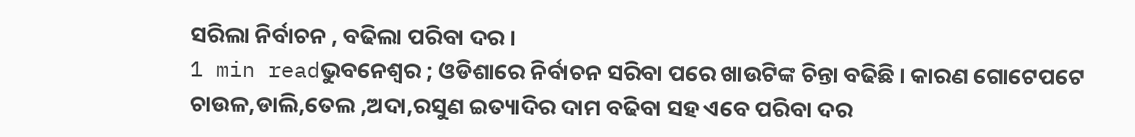ସରିଲା ନିର୍ବାଚନ , ବଢିଲା ପରିବା ଦର ।
1 min readଭୁବନେଶ୍ୱର ; ଓଡିଶାରେ ନିର୍ବାଚନ ସରିବା ପରେ ଖାଉଟିଙ୍କ ଚିନ୍ତା ବଢିଛି । କାରଣ ଗୋଟେପଟେ ଚାଉଳ,ଡାଲି,ତେଲ ,ଅଦା,ରସୁଣ ଇତ୍ୟାଦିର ଦାମ ବଢିବା ସହ ଏବେ ପରିବା ଦର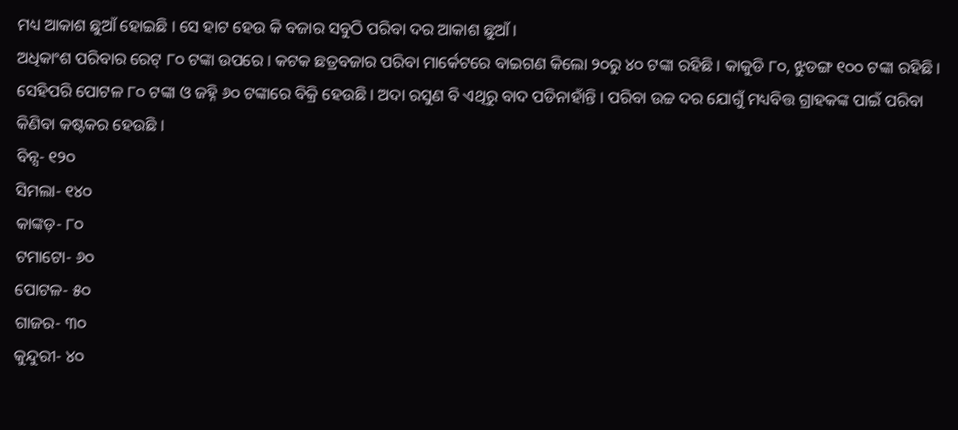ମଧ୍ୟ ଆକାଶ ଛୁଆଁ ହୋଇଛି । ସେ ହାଟ ହେଉ କି ବଜାର ସବୁଠି ପରିବା ଦର ଆକାଶ ଛୁଆଁ ।
ଅଧିକାଂଶ ପରିବାର ରେଟ୍ ୮୦ ଟଙ୍କା ଉପରେ । କଟକ ଛତ୍ରବଜାର ପରିବା ମାର୍କେଟରେ ବାଇଗଣ କିଲୋ ୨୦ରୁ ୪୦ ଟଙ୍କା ରହିଛି । କାକୁଡି ୮୦, ଝୁଡଙ୍ଗ ୧୦୦ ଟଙ୍କା ରହିଛି । ସେହିପରି ପୋଟଳ ୮୦ ଟଙ୍କା ଓ ଜହ୍ନି ୬୦ ଟଙ୍କାରେ ବିକ୍ରି ହେଉଛି । ଅଦା ରସୁଣ ବି ଏଥିରୁ ବାଦ ପଡିନାହାଁନ୍ତି । ପରିବା ଉଚ୍ଚ ଦର ଯୋଗୁଁ ମଧ୍ୟବିତ୍ତ ଗ୍ରାହକଙ୍କ ପାଇଁ ପରିବା କିଣିବା କଷ୍ଟକର ହେଉଛି ।
ବିନ୍ସ- ୧୨୦
ସିମଲା- ୧୪୦
କାଙ୍କଡ଼- ୮୦
ଟମାଟୋ- ୬୦
ପୋଟଳ- ୫୦
ଗାଜର- ୩୦
କୁନ୍ଦୁରୀ- ୪୦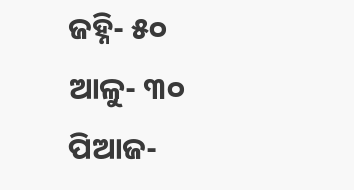ଜହ୍ନି- ୫୦
ଆଳୁ- ୩୦
ପିଆଜ-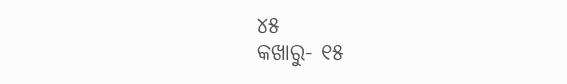୪୫
କଖାରୁ- ୧୫